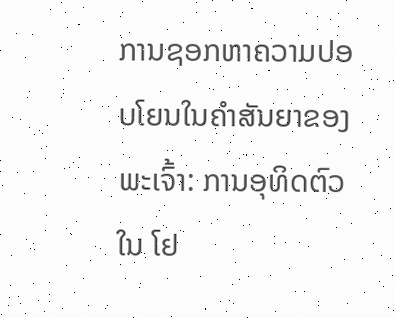ການຊອກຫາຄວາມປອບໂຍນໃນຄຳສັນຍາຂອງພະເຈົ້າ: ການອຸທິດຕົວໃນ ໂຢ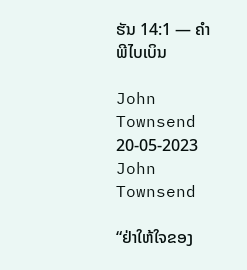ຮັນ 14:1 — ຄໍາພີໄບເບິນ

John Townsend 20-05-2023
John Townsend

“ຢ່າໃຫ້ໃຈຂອງ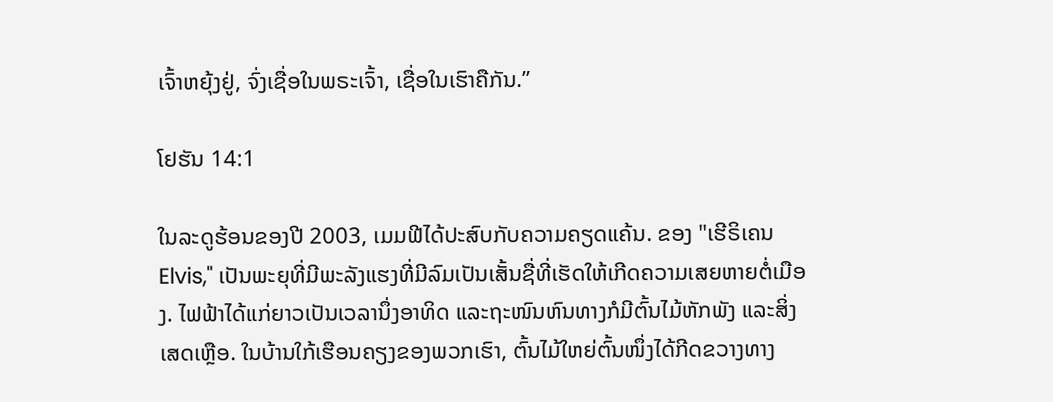ເຈົ້າຫຍຸ້ງຢູ່, ຈົ່ງເຊື່ອໃນພຣະເຈົ້າ, ເຊື່ອໃນເຮົາຄືກັນ.”

ໂຢຮັນ 14:1

ໃນລະດູຮ້ອນຂອງປີ 2003, ເມມຟີໄດ້ປະສົບກັບຄວາມຄຽດແຄ້ນ. ຂອງ "ເຮີຣິເຄນ Elvis," ເປັນພະຍຸທີ່ມີພະລັງແຮງທີ່ມີລົມເປັນເສັ້ນຊື່ທີ່ເຮັດໃຫ້ເກີດຄວາມເສຍຫາຍຕໍ່ເມືອງ. ໄຟຟ້າໄດ້ແກ່ຍາວເປັນເວລານຶ່ງອາທິດ ແລະຖະໜົນຫົນທາງກໍມີຕົ້ນໄມ້ຫັກພັງ ແລະສິ່ງເສດເຫຼືອ. ໃນບ້ານໃກ້ເຮືອນຄຽງຂອງພວກເຮົາ, ຕົ້ນໄມ້ໃຫຍ່ຕົ້ນໜຶ່ງໄດ້ກີດຂວາງທາງ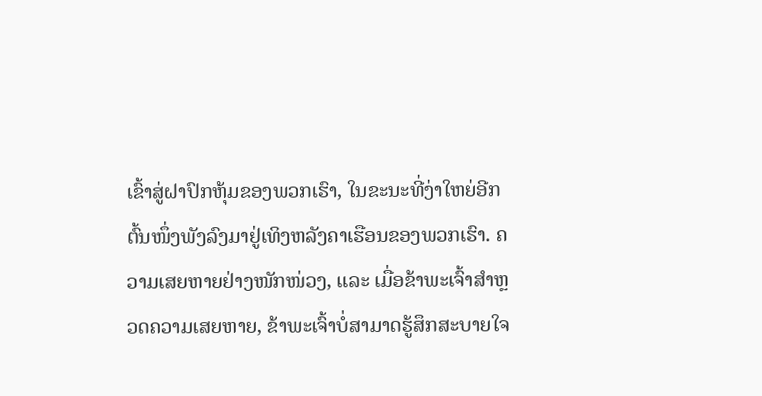ເຂົ້າສູ່ຝາປົກຫຸ້ມຂອງພວກເຮົາ, ໃນຂະນະທີ່ງ່າໃຫຍ່ອີກຕົ້ນໜຶ່ງພັງລົງມາຢູ່ເທິງຫລັງຄາເຮືອນຂອງພວກເຮົາ. ຄວາມເສຍຫາຍຢ່າງໜັກໜ່ວງ, ແລະ ເມື່ອຂ້າພະເຈົ້າສຳຫຼວດຄວາມເສຍຫາຍ, ຂ້າພະເຈົ້າບໍ່ສາມາດຮູ້ສຶກສະບາຍໃຈ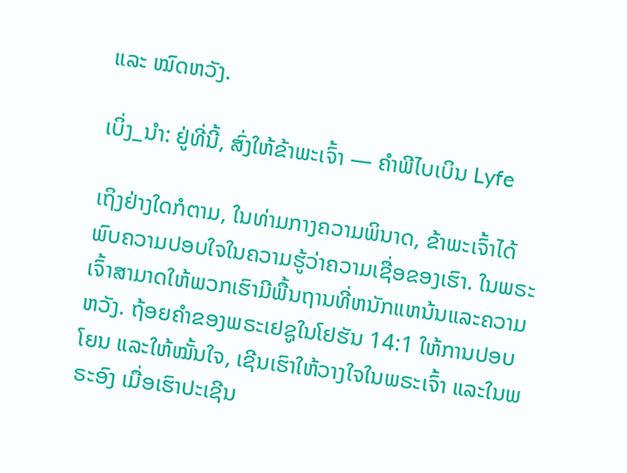ແລະ ໝົດຫວັງ.

ເບິ່ງ_ນຳ: ຢູ່ທີ່ນີ້, ສົ່ງໃຫ້ຂ້າພະເຈົ້າ — ຄໍາພີໄບເບິນ Lyfe

ເຖິງຢ່າງໃດກໍຕາມ, ໃນທ່າມກາງຄວາມພິນາດ, ຂ້າພະເຈົ້າໄດ້ພົບຄວາມປອບໃຈໃນຄວາມຮູ້ວ່າຄວາມເຊື່ອຂອງເຮົາ. ໃນພຣະເຈົ້າສາມາດໃຫ້ພວກເຮົາມີພື້ນຖານທີ່ຫນັກແຫນ້ນແລະຄວາມຫວັງ. ຖ້ອຍຄຳຂອງພຣະເຢຊູໃນໂຢຮັນ 14:1 ໃຫ້ການປອບໂຍນ ແລະໃຫ້ໝັ້ນໃຈ, ເຊີນເຮົາໃຫ້ວາງໃຈໃນພຣະເຈົ້າ ແລະໃນພຣະອົງ ເມື່ອເຮົາປະເຊີນ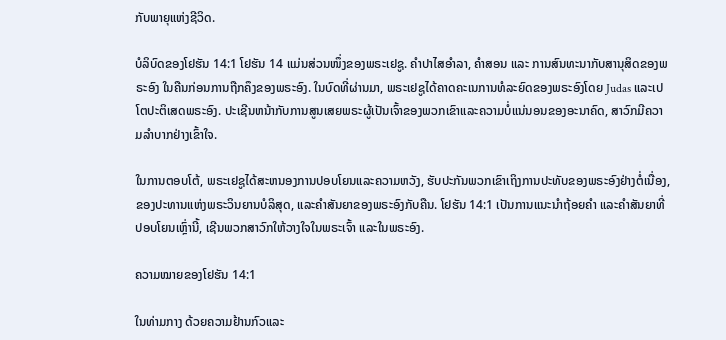ກັບພາຍຸແຫ່ງຊີວິດ.

ບໍລິບົດຂອງໂຢຮັນ 14:1 ໂຢຮັນ 14 ແມ່ນສ່ວນໜຶ່ງຂອງພຣະເຢຊູ. ຄຳປາໄສອຳລາ, ຄຳສອນ ແລະ ການສົນທະນາກັບສານຸສິດຂອງພຣະອົງ ໃນຄືນກ່ອນການຖືກຄຶງຂອງພຣະອົງ. ໃນບົດທີ່ຜ່ານມາ, ພຣະເຢຊູໄດ້ຄາດຄະເນການທໍລະຍົດຂອງພຣະອົງໂດຍ Judas ແລະເປໂຕປະຕິເສດພຣະອົງ. ປະເຊີນຫນ້າກັບການສູນເສຍພຣະຜູ້ເປັນເຈົ້າຂອງພວກເຂົາແລະຄວາມບໍ່ແນ່ນອນຂອງອະນາຄົດ, ສາວົກມີຄວາມລໍາບາກຢ່າງເຂົ້າໃຈ.

ໃນການຕອບໂຕ້, ພຣະເຢຊູໄດ້ສະຫນອງການປອບໂຍນແລະຄວາມຫວັງ, ຮັບປະກັນພວກເຂົາເຖິງການປະທັບຂອງພຣະອົງຢ່າງຕໍ່ເນື່ອງ, ຂອງປະທານແຫ່ງພຣະວິນຍານບໍລິສຸດ, ແລະຄໍາສັນຍາຂອງພຣະອົງກັບຄືນ. ໂຢຮັນ 14:1 ເປັນການແນະນຳຖ້ອຍຄຳ ແລະຄຳສັນຍາທີ່ປອບໂຍນເຫຼົ່ານີ້, ເຊີນພວກສາວົກໃຫ້ວາງໃຈໃນພຣະເຈົ້າ ແລະໃນພຣະອົງ.

ຄວາມໝາຍຂອງໂຢຮັນ 14:1

ໃນທ່າມກາງ ດ້ວຍຄວາມຢ້ານກົວແລະ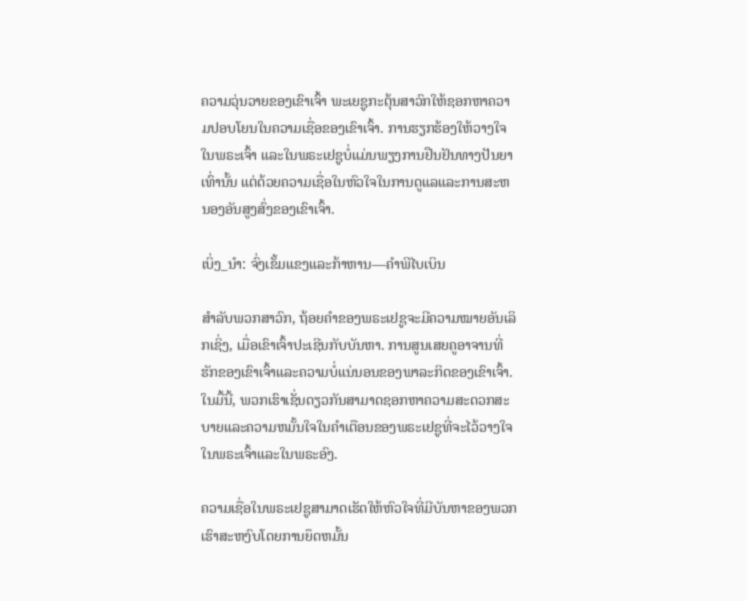ຄວາມວຸ່ນວາຍຂອງເຂົາເຈົ້າ ພະເຍຊູກະຕຸ້ນສາວົກໃຫ້ຊອກຫາຄວາມປອບໂຍນໃນຄວາມເຊື່ອຂອງເຂົາເຈົ້າ. ການຮຽກຮ້ອງໃຫ້ວາງໃຈໃນພຣະເຈົ້າ ແລະໃນພຣະເຢຊູບໍ່ແມ່ນພຽງການຢືນຢັນທາງປັນຍາເທົ່ານັ້ນ ແຕ່ດ້ວຍຄວາມເຊື່ອໃນຫົວໃຈໃນການດູແລແລະການສະຫນອງອັນສູງສົ່ງຂອງເຂົາເຈົ້າ.

ເບິ່ງ_ນຳ: ຈົ່ງເຂັ້ມແຂງແລະກ້າຫານ—ຄຳພີໄບເບິນ

ສຳລັບພວກສາວົກ, ຖ້ອຍຄຳຂອງພຣະເຢຊູຈະມີຄວາມໝາຍອັນເລິກເຊິ່ງ, ເມື່ອເຂົາເຈົ້າປະເຊີນກັບບັນຫາ. ການສູນເສຍຄູອາຈານທີ່ຮັກຂອງເຂົາເຈົ້າແລະຄວາມບໍ່ແນ່ນອນຂອງພາລະກິດຂອງເຂົາເຈົ້າ. ໃນມື້ນີ້, ພວກເຮົາເຊັ່ນດຽວກັນສາມາດຊອກຫາຄວາມສະດວກສະບາຍແລະຄວາມຫມັ້ນໃຈໃນຄໍາເຕືອນຂອງພຣະເຢຊູທີ່ຈະໄວ້ວາງໃຈໃນພຣະເຈົ້າແລະໃນພຣະອົງ.

ຄວາມເຊື່ອໃນພຣະເຢຊູສາມາດເຮັດໃຫ້ຫົວໃຈທີ່ມີບັນຫາຂອງພວກເຮົາສະຫງົບໂດຍການຍຶດຫມັ້ນ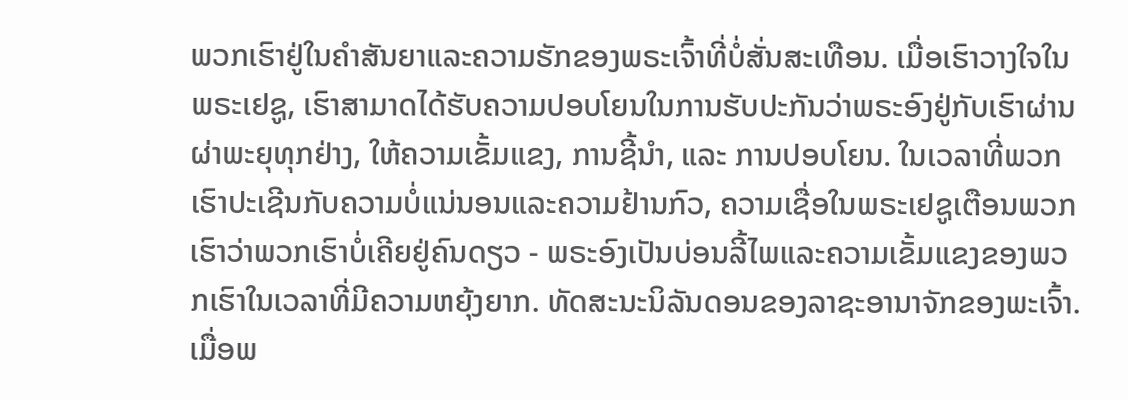ພວກເຮົາຢູ່ໃນຄໍາສັນຍາແລະຄວາມຮັກຂອງພຣະເຈົ້າທີ່ບໍ່ສັ່ນສະເທືອນ. ເມື່ອເຮົາວາງໃຈໃນພຣະເຢຊູ, ເຮົາສາມາດໄດ້ຮັບຄວາມປອບໂຍນໃນການຮັບປະກັນວ່າພຣະອົງຢູ່ກັບເຮົາຜ່ານຜ່າພະຍຸທຸກຢ່າງ, ໃຫ້ຄວາມເຂັ້ມແຂງ, ການຊີ້ນຳ, ແລະ ການປອບໂຍນ. ໃນເວລາທີ່ພວກເຮົາປະເຊີນກັບຄວາມບໍ່ແນ່ນອນແລະຄວາມຢ້ານກົວ, ຄວາມເຊື່ອໃນພຣະເຢຊູເຕືອນພວກເຮົາວ່າພວກເຮົາບໍ່ເຄີຍຢູ່ຄົນດຽວ - ພຣະອົງເປັນບ່ອນລີ້ໄພແລະຄວາມເຂັ້ມແຂງຂອງພວກເຮົາໃນເວລາທີ່ມີຄວາມຫຍຸ້ງຍາກ. ທັດສະນະນິລັນດອນຂອງລາຊະອານາຈັກຂອງພະເຈົ້າ. ເມື່ອພ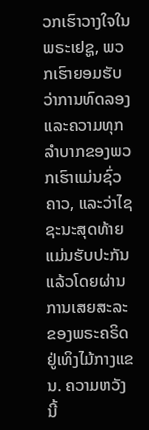ວກເຮົາວາງໃຈໃນພຣະເຢຊູ, ພວກເຮົາຍອມຮັບວ່າການທົດລອງແລະຄວາມທຸກລໍາບາກຂອງພວກເຮົາແມ່ນຊົ່ວຄາວ, ແລະວ່າໄຊຊະນະສຸດທ້າຍແມ່ນຮັບປະກັນແລ້ວໂດຍຜ່ານການເສຍສະລະຂອງພຣະຄຣິດຢູ່ເທິງໄມ້ກາງແຂນ. ຄວາມຫວັງນີ້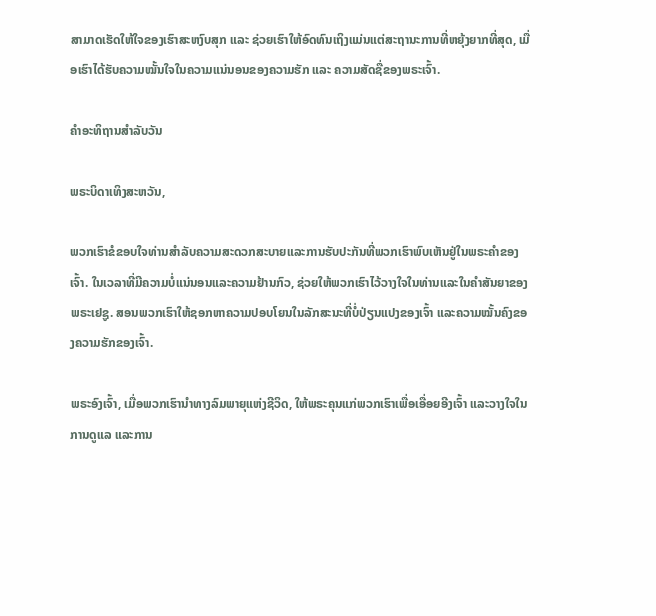ສາມາດເຮັດໃຫ້ໃຈຂອງເຮົາສະຫງົບສຸກ ແລະ ຊ່ວຍເຮົາໃຫ້ອົດທົນເຖິງແມ່ນແຕ່ສະຖານະການທີ່ຫຍຸ້ງຍາກທີ່ສຸດ, ເມື່ອເຮົາໄດ້ຮັບຄວາມໝັ້ນໃຈໃນຄວາມແນ່ນອນຂອງຄວາມຮັກ ແລະ ຄວາມສັດຊື່ຂອງພຣະເຈົ້າ.

ຄຳອະທິຖານສຳລັບວັນ

ພຣະບິດາເທິງສະຫວັນ,

ພວກເຮົາຂໍຂອບໃຈທ່ານສໍາລັບຄວາມສະດວກສະບາຍແລະການຮັບປະກັນທີ່ພວກເຮົາພົບເຫັນຢູ່ໃນພຣະຄໍາຂອງເຈົ້າ. ໃນເວລາທີ່ມີຄວາມບໍ່ແນ່ນອນແລະຄວາມຢ້ານກົວ, ຊ່ວຍໃຫ້ພວກເຮົາໄວ້ວາງໃຈໃນທ່ານແລະໃນຄໍາສັນຍາຂອງພຣະເຢຊູ. ສອນພວກເຮົາໃຫ້ຊອກຫາຄວາມປອບໂຍນໃນລັກສະນະທີ່ບໍ່ປ່ຽນແປງຂອງເຈົ້າ ແລະຄວາມໝັ້ນຄົງຂອງຄວາມຮັກຂອງເຈົ້າ.

ພຣະອົງເຈົ້າ, ເມື່ອພວກເຮົານຳທາງລົມພາຍຸແຫ່ງຊີວິດ, ໃຫ້ພຣະຄຸນແກ່ພວກເຮົາເພື່ອເອື່ອຍອີງເຈົ້າ ແລະວາງໃຈໃນການດູແລ ແລະການ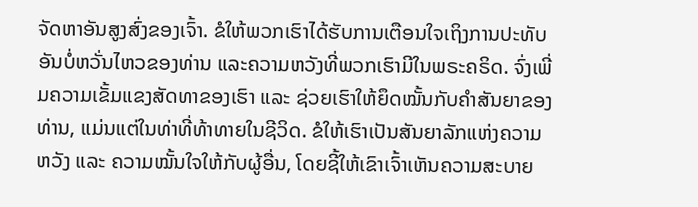ຈັດຫາອັນສູງສົ່ງຂອງເຈົ້າ. ຂໍໃຫ້ພວກເຮົາໄດ້ຮັບການເຕືອນໃຈເຖິງການປະທັບອັນບໍ່ຫວັ່ນໄຫວຂອງທ່ານ ແລະຄວາມຫວັງທີ່ພວກເຮົາມີໃນພຣະຄຣິດ. ຈົ່ງເພີ່ມຄວາມເຂັ້ມແຂງສັດທາຂອງເຮົາ ແລະ ຊ່ວຍເຮົາໃຫ້ຍຶດໝັ້ນກັບຄຳສັນຍາຂອງທ່ານ, ແມ່ນແຕ່ໃນທ່າທີ່ທ້າທາຍໃນຊີວິດ. ຂໍໃຫ້ເຮົາເປັນສັນຍາລັກແຫ່ງຄວາມຫວັງ ແລະ ຄວາມໝັ້ນໃຈໃຫ້ກັບຜູ້ອື່ນ, ໂດຍຊີ້ໃຫ້ເຂົາເຈົ້າເຫັນຄວາມສະບາຍ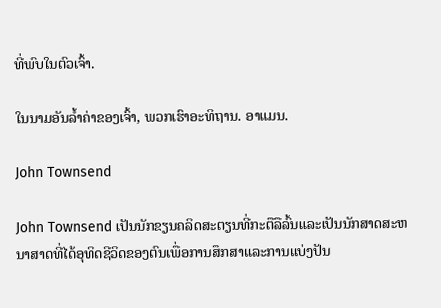ທີ່ພົບໃນຕົວເຈົ້າ.

ໃນນາມອັນລ້ຳຄ່າຂອງເຈົ້າ, ພວກເຮົາອະທິຖານ. ອາແມນ.

John Townsend

John Townsend ເປັນນັກຂຽນຄລິດສະຕຽນທີ່ກະຕືລືລົ້ນແລະເປັນນັກສາດສະຫນາສາດທີ່ໄດ້ອຸທິດຊີວິດຂອງຕົນເພື່ອການສຶກສາແລະການແບ່ງປັນ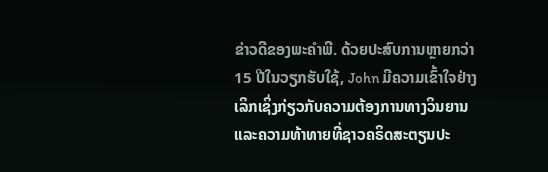ຂ່າວດີຂອງພະຄໍາພີ. ດ້ວຍປະສົບການຫຼາຍກວ່າ 15 ປີໃນວຽກຮັບໃຊ້, John ມີຄວາມເຂົ້າໃຈຢ່າງເລິກເຊິ່ງກ່ຽວກັບຄວາມຕ້ອງການທາງວິນຍານແລະຄວາມທ້າທາຍທີ່ຊາວຄຣິດສະຕຽນປະ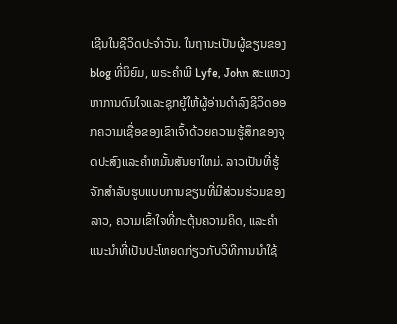ເຊີນໃນຊີວິດປະຈໍາວັນ. ໃນຖານະເປັນຜູ້ຂຽນຂອງ blog ທີ່ນິຍົມ, ພຣະຄໍາພີ Lyfe, John ສະແຫວງຫາການດົນໃຈແລະຊຸກຍູ້ໃຫ້ຜູ້ອ່ານດໍາລົງຊີວິດອອກຄວາມເຊື່ອຂອງເຂົາເຈົ້າດ້ວຍຄວາມຮູ້ສຶກຂອງຈຸດປະສົງແລະຄໍາຫມັ້ນສັນຍາໃຫມ່. ລາວເປັນທີ່ຮູ້ຈັກສໍາລັບຮູບແບບການຂຽນທີ່ມີສ່ວນຮ່ວມຂອງລາວ, ຄວາມເຂົ້າໃຈທີ່ກະຕຸ້ນຄວາມຄິດ, ແລະຄໍາແນະນໍາທີ່ເປັນປະໂຫຍດກ່ຽວກັບວິທີການນໍາໃຊ້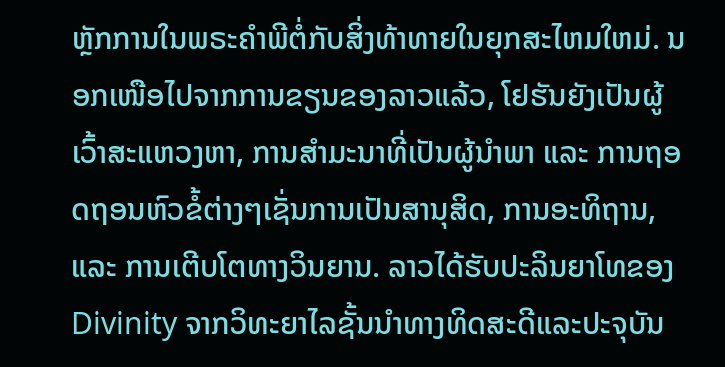ຫຼັກການໃນພຣະຄໍາພີຕໍ່ກັບສິ່ງທ້າທາຍໃນຍຸກສະໄຫມໃຫມ່. ນອກເໜືອໄປຈາກການຂຽນຂອງລາວແລ້ວ, ໂຢຮັນຍັງເປັນຜູ້ເວົ້າສະແຫວງຫາ, ການສຳມະນາທີ່ເປັນຜູ້ນຳພາ ແລະ ການຖອດຖອນຫົວຂໍ້ຕ່າງໆເຊັ່ນການເປັນສານຸສິດ, ການອະທິຖານ, ແລະ ການເຕີບໂຕທາງວິນຍານ. ລາວໄດ້ຮັບປະລິນຍາໂທຂອງ Divinity ຈາກວິທະຍາໄລຊັ້ນນໍາທາງທິດສະດີແລະປະຈຸບັນ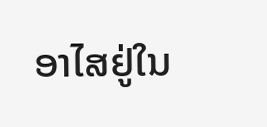ອາໄສຢູ່ໃນ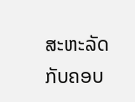ສະຫະລັດກັບຄອບ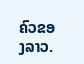ຄົວຂອງລາວ.